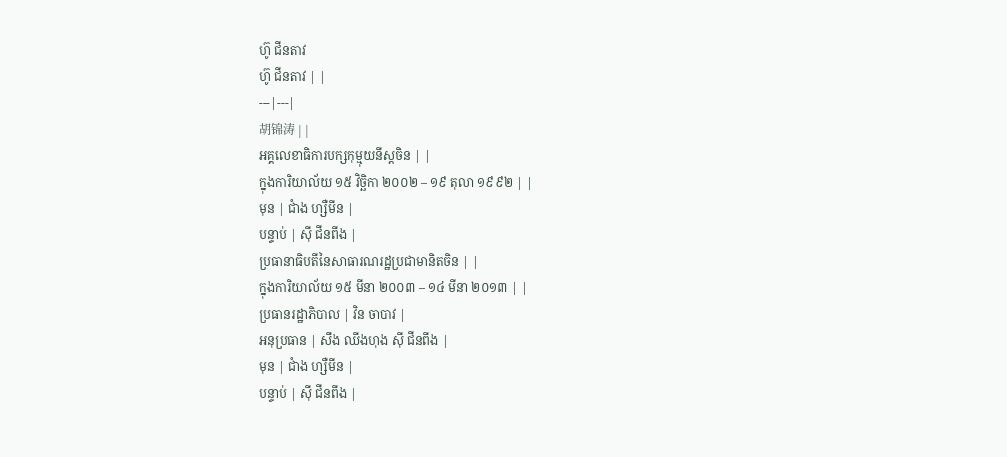ហ៊ូ ជីនតាវ
ហ៊ូ ជីនតាវ | |
---|---|
胡锦涛 | |
អគ្គលេខាធិការបក្សកុម្មុយនីស្តចិន | |
ក្នុងការិយាល័យ ១៥ វិច្ឆិកា ២០០២ – ១៩ តុលា ១៩៩២ | |
មុន | ជាំង ហ្សឺមីន |
បន្ទាប់ | ស៊ី ជីនពីង |
ប្រធានាធិបតីនៃសាធារណរដ្ឋប្រជាមានិតចិន | |
ក្នុងការិយាល័យ ១៥ មីនា ២០០៣ – ១៤ មីនា ២០១៣ | |
ប្រធានរដ្ឋាភិបាល | វិន ចាបាវ |
អនុប្រធាន | សឹង ឈីងហុង ស៊ី ជីនពីង |
មុន | ជាំង ហ្សឺមីន |
បន្ទាប់ | ស៊ី ជីនពីង |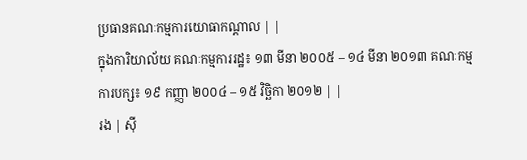ប្រធានគណៈកម្មការយោធាកណ្ដាល | |
ក្នុងការិយាល័យ គណៈកម្មការរដ្ឋ៖ ១៣ មីនា ២០០៥ – ១៤ មីនា ២០១៣ គណៈកម្មការបក្ស៖ ១៩ កញ្ញា ២០០៤ – ១៥ វិច្ឆិកា ២០១២ | |
រង | ស៊ី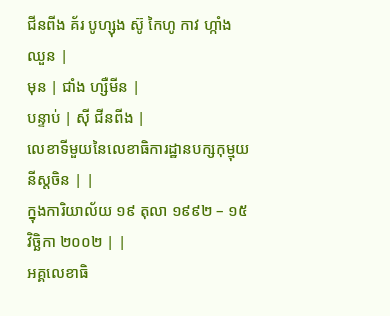ជីនពីង គ័រ បូហ្សុង ស៊ូ កៃហូ កាវ ហ្កាំងឈួន |
មុន | ជាំង ហ្សឺមីន |
បន្ទាប់ | ស៊ី ជីនពីង |
លេខាទីមួយនៃលេខាធិការដ្ឋានបក្សកុម្មុយនីស្តចិន | |
ក្នុងការិយាល័យ ១៩ តុលា ១៩៩២ – ១៥ វិច្ឆិកា ២០០២ | |
អគ្គលេខាធិ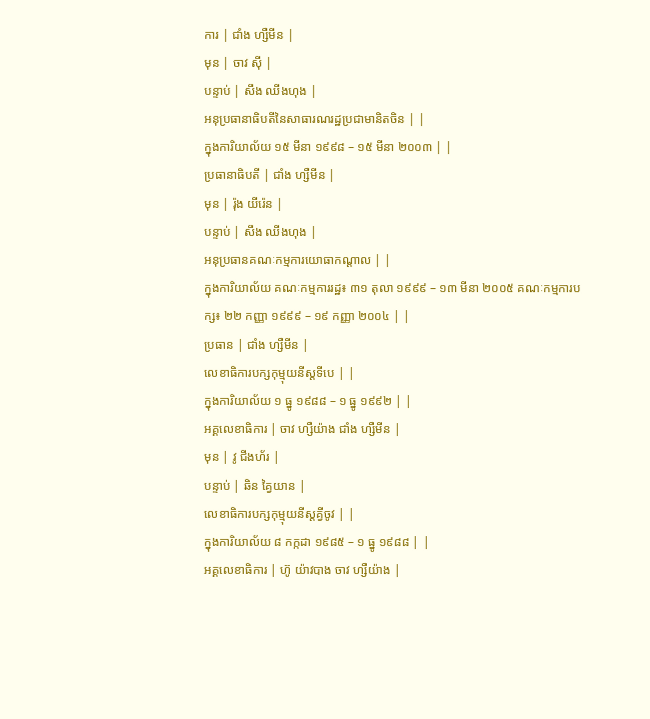ការ | ជាំង ហ្សឺមីន |
មុន | ចាវ ស៊ី |
បន្ទាប់ | សឹង ឈីងហុង |
អនុប្រធានាធិបតីនៃសាធារណរដ្ឋប្រជាមានិតចិន | |
ក្នុងការិយាល័យ ១៥ មីនា ១៩៩៨ – ១៥ មីនា ២០០៣ | |
ប្រធានាធិបតី | ជាំង ហ្សឺមីន |
មុន | រ៉ុង យីរ៉េន |
បន្ទាប់ | សឹង ឈីងហុង |
អនុប្រធានគណៈកម្មការយោធាកណ្ដាល | |
ក្នុងការិយាល័យ គណៈកម្មការរដ្ឋ៖ ៣១ តុលា ១៩៩៩ – ១៣ មីនា ២០០៥ គណៈកម្មការបក្ស៖ ២២ កញ្ញា ១៩៩៩ – ១៩ កញ្ញា ២០០៤ | |
ប្រធាន | ជាំង ហ្សឺមីន |
លេខាធិការបក្សកុម្មុយនីស្តទីបេ | |
ក្នុងការិយាល័យ ១ ធ្នូ ១៩៨៨ – ១ ធ្នូ ១៩៩២ | |
អគ្គលេខាធិការ | ចាវ ហ្សឺយ៉ាង ជាំង ហ្សឺមីន |
មុន | វូ ជីងហ័រ |
បន្ទាប់ | ឆិន គ្វៃយាន |
លេខាធិការបក្សកុម្មុយនីស្តគ្វីចូវ | |
ក្នុងការិយាល័យ ៨ កក្កដា ១៩៨៥ – ១ ធ្នូ ១៩៨៨ | |
អគ្គលេខាធិការ | ហ៊ូ យ៉ាវបាង ចាវ ហ្សឺយ៉ាង |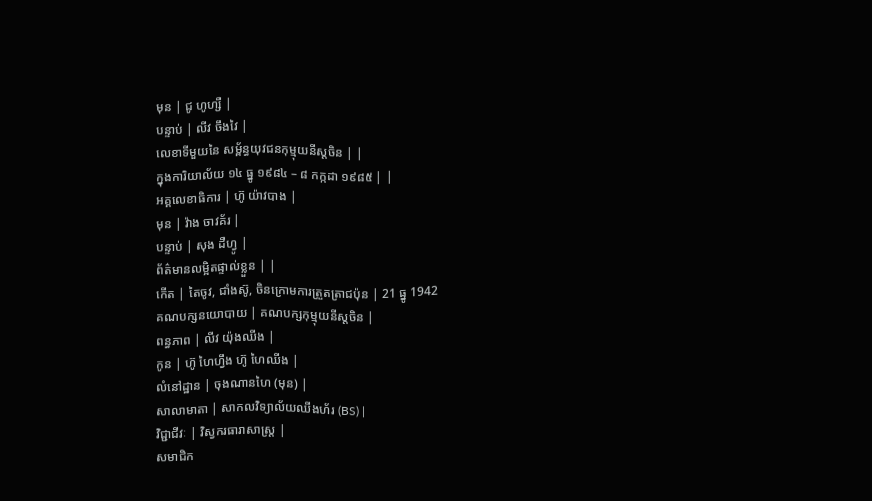មុន | ជូ ហូហ្សឺ |
បន្ទាប់ | លីវ ចឹងវៃ |
លេខាទីមួយនៃ សម្ព័ន្ធយុវជនកុម្មុយនីស្តចិន | |
ក្នុងការិយាល័យ ១៤ ធ្នូ ១៩៨៤ – ៨ កក្កដា ១៩៨៥ | |
អគ្គលេខាធិការ | ហ៊ូ យ៉ាវបាង |
មុន | វ៉ាង ចាវគ័រ |
បន្ទាប់ | សុង ដឺហ្វូ |
ព័ត៌មានលម្អិតផ្ទាល់ខ្លួន | |
កើត | តៃចូវ, ជាំងស៊ូ, ចិនក្រោមការត្រួតត្រាជប៉ុន | 21 ធ្នូ 1942
គណបក្សនយោបាយ | គណបក្សកុម្មុយនីស្តចិន |
ពន្ធភាព | លីវ យ៉ុងឈីង |
កូន | ហ៊ូ ហៃហ្វឹង ហ៊ូ ហៃឈីង |
លំនៅដ្ឋាន | ចុងណានហៃ (មុន) |
សាលាមាតា | សាកលវិទ្យាល័យឈីងហ័រ (BS) |
វិជ្ជាជីវៈ | វិស្វករធារាសាស្ត្រ |
សមាជិក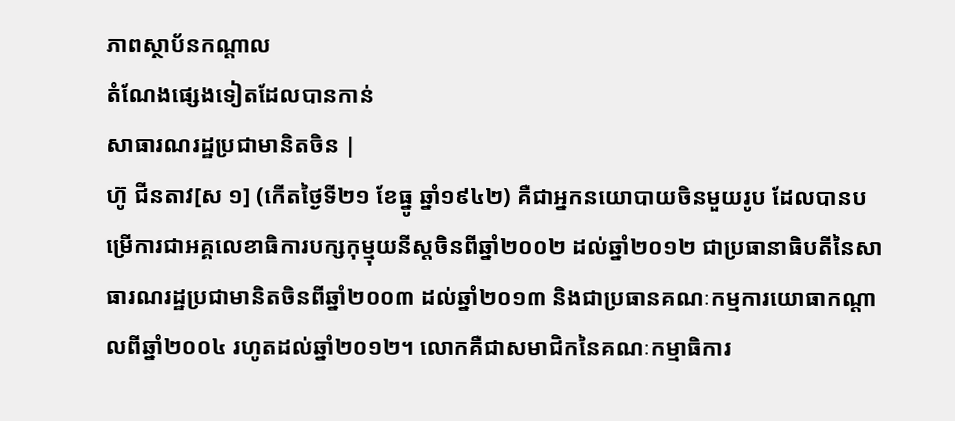ភាពស្ថាប័នកណ្ដាល
តំណែងផ្សេងទៀតដែលបានកាន់
សាធារណរដ្ឋប្រជាមានិតចិន |
ហ៊ូ ជីនតាវ[ស ១] (កើតថ្ងៃទី២១ ខែធ្នូ ឆ្នាំ១៩៤២) គឺជាអ្នកនយោបាយចិនមួយរូប ដែលបានបម្រើការជាអគ្គលេខាធិការបក្សកុម្មុយនីស្តចិនពីឆ្នាំ២០០២ ដល់ឆ្នាំ២០១២ ជាប្រធានាធិបតីនៃសាធារណរដ្ឋប្រជាមានិតចិនពីឆ្នាំ២០០៣ ដល់ឆ្នាំ២០១៣ និងជាប្រធានគណៈកម្មការយោធាកណ្ដាលពីឆ្នាំ២០០៤ រហូតដល់ឆ្នាំ២០១២។ លោកគឺជាសមាជិកនៃគណៈកម្មាធិការ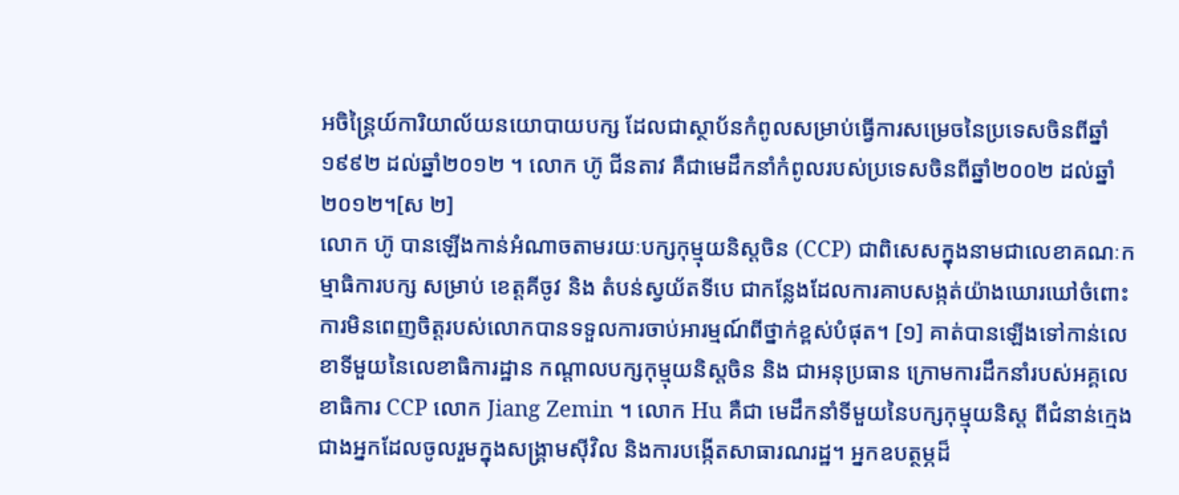អចិន្ត្រៃយ៍ការិយាល័យនយោបាយបក្ស ដែលជាស្ថាប័នកំពូលសម្រាប់ធ្វើការសម្រេចនៃប្រទេសចិនពីឆ្នាំ១៩៩២ ដល់ឆ្នាំ២០១២ ។ លោក ហ៊ូ ជីនតាវ គឺជាមេដឹកនាំកំពូលរបស់ប្រទេសចិនពីឆ្នាំ២០០២ ដល់ឆ្នាំ២០១២។[ស ២]
លោក ហ៊ូ បានឡើងកាន់អំណាចតាមរយៈបក្សកុម្មុយនិស្តចិន (CCP) ជាពិសេសក្នុងនាមជាលេខាគណៈកម្មាធិការបក្ស សម្រាប់ ខេត្តគីចូវ និង តំបន់ស្វយ័តទីបេ ជាកន្លែងដែលការគាបសង្កត់យ៉ាងឃោរឃៅចំពោះការមិនពេញចិត្តរបស់លោកបានទទួលការចាប់អារម្មណ៍ពីថ្នាក់ខ្ពស់បំផុត។ [១] គាត់បានឡើងទៅកាន់លេខាទីមួយនៃលេខាធិការដ្ឋាន កណ្តាលបក្សកុម្មុយនិស្តចិន និង ជាអនុប្រធាន ក្រោមការដឹកនាំរបស់អគ្គលេខាធិការ CCP លោក Jiang Zemin ។ លោក Hu គឺជា មេដឹកនាំទីមួយនៃបក្សកុម្មុយនិស្ត ពីជំនាន់ក្មេងជាងអ្នកដែលចូលរួមក្នុងសង្គ្រាមស៊ីវិល និងការបង្កើតសាធារណរដ្ឋ។ អ្នកឧបត្ថម្ភដ៏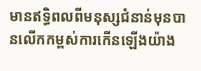មានឥទ្ធិពលពីមនុស្សជំនាន់មុនបានលើកកម្ពស់ការកើនឡើងយ៉ាង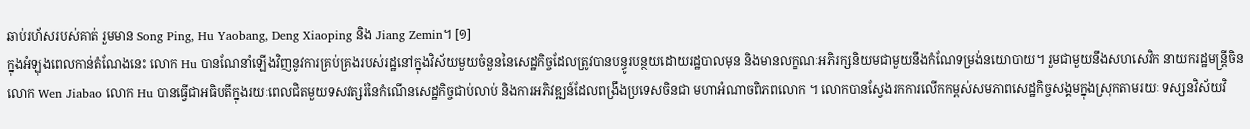ឆាប់រហ័សរបស់គាត់ រួមមាន Song Ping, Hu Yaobang, Deng Xiaoping និង Jiang Zemin។ [១]
ក្នុងអំឡុងពេលកាន់តំណែងនេះ លោក Hu បានណែនាំឡើងវិញនូវការគ្រប់គ្រងរបស់រដ្ឋនៅក្នុងវិស័យមួយចំនួននៃសេដ្ឋកិច្ចដែលត្រូវបានបន្ធូរបន្ថយដោយរដ្ឋបាលមុន និងមានលក្ខណៈអភិរក្សនិយមជាមួយនឹងកំណែទម្រង់នយោបាយ។ រួមជាមួយនឹងសហសេវិក នាយករដ្ឋមន្ត្រីចិន លោក Wen Jiabao លោក Hu បានធ្វើជាអធិបតីក្នុងរយៈពេលជិតមួយទសវត្សរ៍នៃកំណើនសេដ្ឋកិច្ចជាប់លាប់ និងការអភិវឌ្ឍន៍ដែលពង្រឹងប្រទេសចិនជា មហាអំណាចពិភពលោក ។ លោកបានស្វែងរកការលើកកម្ពស់សមភាពសេដ្ឋកិច្ចសង្គមក្នុងស្រុកតាមរយៈ ទស្សនវិស័យវិ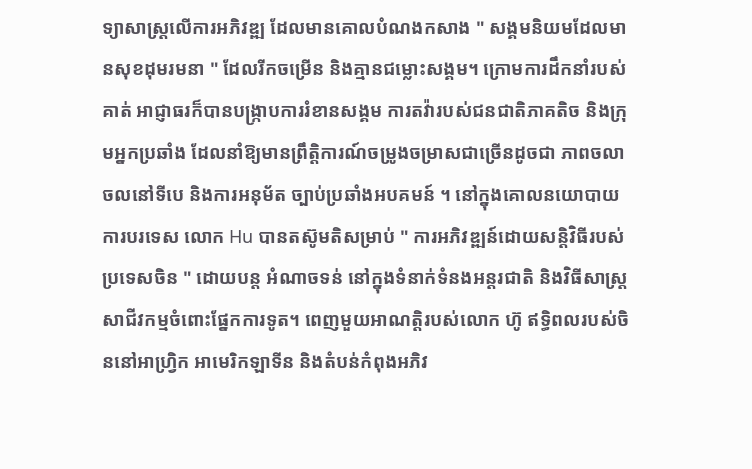ទ្យាសាស្ត្រលើការអភិវឌ្ឍ ដែលមានគោលបំណងកសាង " សង្គមនិយមដែលមានសុខដុមរមនា " ដែលរីកចម្រើន និងគ្មានជម្លោះសង្គម។ ក្រោមការដឹកនាំរបស់គាត់ អាជ្ញាធរក៏បានបង្រ្កាបការរំខានសង្គម ការតវ៉ារបស់ជនជាតិភាគតិច និងក្រុមអ្នកប្រឆាំង ដែលនាំឱ្យមានព្រឹត្តិការណ៍ចម្រូងចម្រាសជាច្រើនដូចជា ភាពចលាចលនៅទីបេ និងការអនុម័ត ច្បាប់ប្រឆាំងអបគមន៍ ។ នៅក្នុងគោលនយោបាយការបរទេស លោក Hu បានតស៊ូមតិសម្រាប់ " ការអភិវឌ្ឍន៍ដោយសន្តិវិធីរបស់ប្រទេសចិន " ដោយបន្ត អំណាចទន់ នៅក្នុងទំនាក់ទំនងអន្តរជាតិ និងវិធីសាស្រ្តសាជីវកម្មចំពោះផ្នែកការទូត។ ពេញមួយអាណត្តិរបស់លោក ហ៊ូ ឥទ្ធិពលរបស់ចិននៅអាហ្វ្រិក អាមេរិកឡាទីន និងតំបន់កំពុងអភិវ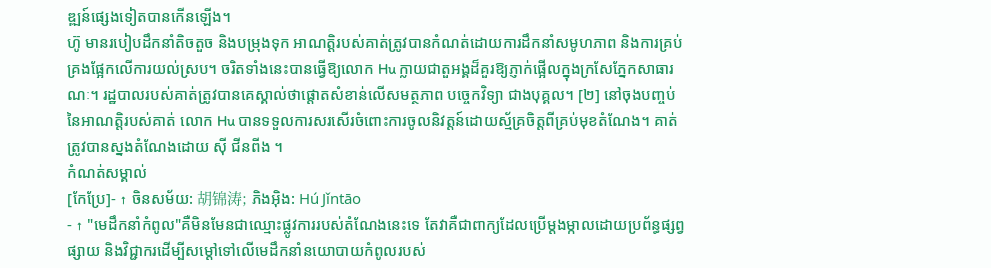ឌ្ឍន៍ផ្សេងទៀតបានកើនឡើង។
ហ៊ូ មានរបៀបដឹកនាំតិចតួច និងបម្រុងទុក អាណត្តិរបស់គាត់ត្រូវបានកំណត់ដោយការដឹកនាំសមូហភាព និងការគ្រប់គ្រងផ្អែកលើការយល់ស្រប។ ចរិតទាំងនេះបានធ្វើឱ្យលោក Hu ក្លាយជាតួអង្គដ៏គួរឱ្យភ្ញាក់ផ្អើលក្នុងក្រសែភ្នែកសាធារណៈ។ រដ្ឋបាលរបស់គាត់ត្រូវបានគេស្គាល់ថាផ្តោតសំខាន់លើសមត្ថភាព បច្ចេកវិទ្យា ជាងបុគ្គល។ [២] នៅចុងបញ្ចប់នៃអាណត្តិរបស់គាត់ លោក Hu បានទទួលការសរសើរចំពោះការចូលនិវត្តន៍ដោយស្ម័គ្រចិត្តពីគ្រប់មុខតំណែង។ គាត់ត្រូវបានស្នងតំណែងដោយ ស៊ី ជីនពីង ។
កំណត់សម្គាល់
[កែប្រែ]- ↑ ចិនសម័យ: 胡锦涛; ភិងអ៊ិង: Hú Jǐntāo
- ↑ "មេដឹកនាំកំពូល"គឺមិនមែនជាឈ្មោះផ្លូវការរបស់តំណែងនេះទេ តែវាគឺជាពាក្យដែលប្រើម្តងម្កាលដោយប្រព័ន្ធផ្សព្វផ្សាយ និងវិជ្ជាករដើម្បីសម្ដៅទៅលើមេដឹកនាំនយោបាយកំពូលរបស់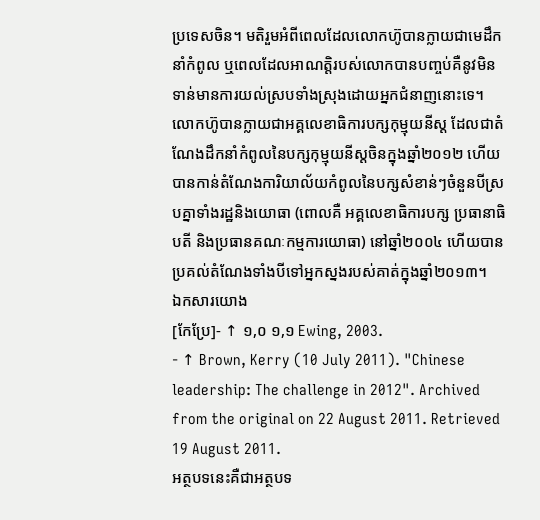ប្រទេសចិន។ មតិរួមអំពីពេលដែលលោកហ៊ូបានក្លាយជាមេដឹកនាំកំពូល ឬពេលដែលអាណត្តិរបស់លោកបានបញ្ចប់គឺនូវមិនទាន់មានការយល់ស្របទាំងស្រុងដោយអ្នកជំនាញនោះទេ។ លោកហ៊ូបានក្លាយជាអគ្គលេខាធិការបក្សកុម្មុយនីស្ត ដែលជាតំណែងដឹកនាំកំពូលនៃបក្សកុម្មុយនីស្តចិនក្នុងឆ្នាំ២០១២ ហើយបានកាន់តំណែងការិយាល័យកំពូលនៃបក្សសំខាន់ៗចំនួនបីស្របគ្នាទាំងរដ្ឋនិងយោធា (ពោលគឺ អគ្គលេខាធិការបក្ស ប្រធានាធិបតី និងប្រធានគណៈកម្មការយោធា) នៅឆ្នាំ២០០៤ ហើយបានប្រគល់តំណែងទាំងបីទៅអ្នកស្នងរបស់គាត់ក្នុងឆ្នាំ២០១៣។
ឯកសារយោង
[កែប្រែ]- ↑ ១,០ ១,១ Ewing, 2003.
- ↑ Brown, Kerry (10 July 2011). "Chinese leadership: The challenge in 2012". Archived from the original on 22 August 2011. Retrieved 19 August 2011.
អត្ថបទនេះគឺជាអត្ថបទ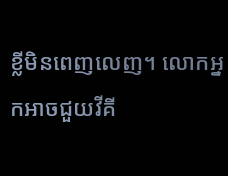ខ្លីមិនពេញលេញ។ លោកអ្នកអាចជួយវីគី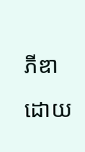ភីឌាដោយ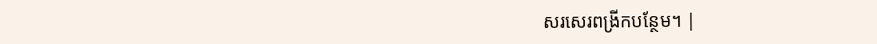សរសេរពង្រីកបន្ថែម។ |